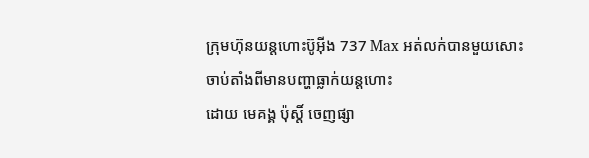ក្រុមហ៊ុនយន្តហោះប៊ូអ៊ីង 737 Max អត់លក់បានមួយសោះ ចាប់តាំងពីមានបញ្ហាធ្លាក់យន្តហោះ
ដោយ មេគង្គ ប៉ុស្តិ៍ ចេញផ្សា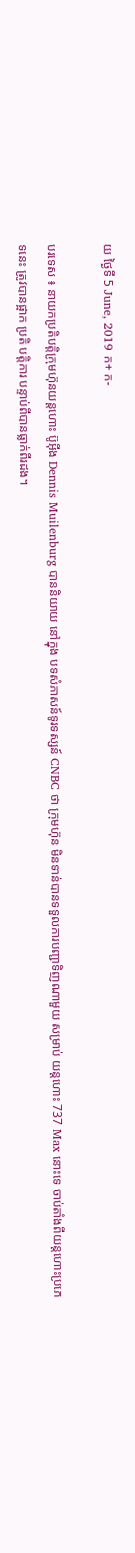យ ថ្ងៃទី 5 June, 2019 ក+ ក-

បរទេស ៖ នាយកប្រតិបត្តិក្រុមហ៊ុនយន្តហោះ ប៊ូអ៊ីង Dennis Muilenburg បាននិយាយ នៅក្នុង បទសំភាសន៍ទូរទស្សន៍ CNBC ថា ក្រុមហ៊ុន មិនទាន់បានទទួលការបញ្ជាទិញណាមួយ សម្រាប់ យន្តហោះ 737 Max នោះទេ ចាប់តាំងពីយន្តហោះប្រភេទនេះ ត្រូវបានផ្អាក ប្រតិ បត្តិការ បន្ទាប់ពីបានធ្លាក់ពីរដង។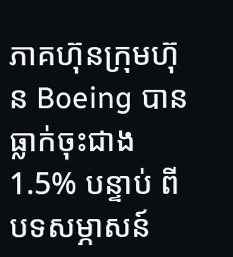ភាគហ៊ុនក្រុមហ៊ុន Boeing បានធ្លាក់ចុះជាង 1.5% បន្ទាប់ ពីបទសម្ភាសន៍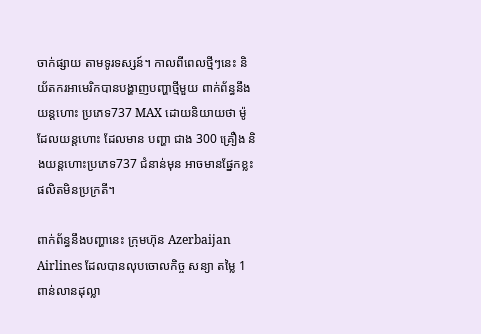ចាក់ផ្សាយ តាមទូរទស្សន៍។ កាលពីពេលថ្មីៗនេះ និយ័តករអាមេរិកបានបង្ហាញបញ្ហាថ្មីមួយ ពាក់ព័ន្ធនឹងយន្ដហោះ ប្រភេទ737 MAX ដោយនិយាយថា ម៉ូដែលយន្តហោះ ដែលមាន បញ្ហា ជាង 300 គ្រឿង និងយន្តហោះប្រភេទ737 ជំនាន់មុន អាចមានផ្នែកខ្លះ ផលិតមិនប្រក្រតី។

ពាក់ព័ន្ធនឹងបញ្ហានេះ ក្រុមហ៊ុន Azerbaijan Airlines ដែលបានលុបចោលកិច្ច សន្យា តម្លៃ 1 ពាន់លានដុល្លា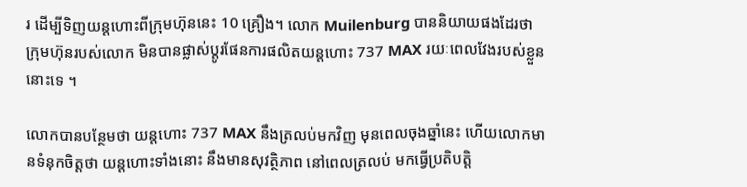រ ដើម្បីទិញយន្ដហោះពីក្រុមហ៊ុននេះ 10 គ្រឿង។ លោក Muilenburg បាននិយាយផងដែរថា ក្រុមហ៊ុនរបស់លោក មិនបានផ្លាស់ប្តូរផែនការផលិតយន្តហោះ 737 MAX រយៈពេលវែងរបស់ខ្លួននោះទេ ។

លោកបានបន្ថែមថា យន្តហោះ 737 MAX នឹងត្រលប់មកវិញ មុនពេលចុងឆ្នាំនេះ ហើយលោកមានទំនុកចិត្តថា យន្តហោះទាំងនោះ នឹងមានសុវត្ថិភាព នៅពេលត្រលប់ មកធ្វើប្រតិបត្តិ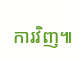ការវិញ៕